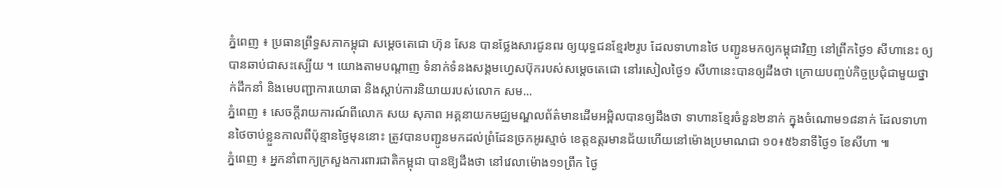ភ្នំពេញ ៖ ប្រធានព្រឹទ្ធសភាកម្ពុជា សម្តេចតេជោ ហ៊ុន សែន បានថ្លែងសារជូនពរ ឲ្យយុទ្ធជនខ្មែរ២រូប ដែលទាហានថៃ បញ្ជូនមកឲ្យកម្ពុជាវិញ នៅព្រឹកថ្ងៃ១ សីហានេះ ឲ្យបានឆាប់ជាសះស្បើយ ។ យោងតាមបណ្តាញ ទំនាក់ទំនងសង្គមហ្វេសប៊ុករបស់សម្តេចតេជោ នៅរសៀលថ្ងៃ១ សីហានេះបានឲ្យដឹងថា ក្រោយបញ្ចប់កិច្ចប្រជុំជាមួយថ្នាក់ដឹកនាំ និងមេបញ្ជាការយោធា និងស្តាប់ការនិយាយរបស់លោក សម...
ភ្នំពេញ ៖ សេចក្តីរាយការណ៍ពីលោក សយ សុភាព អគ្គនាយកមជ្ឈមណ្ឌលព័ត៌មានដើមអម្ពិលបានឲ្យដឹងថា ទាហានខ្មែរចំនួន២នាក់ ក្នុងចំណោម១៨នាក់ ដែលទាហានថៃចាប់ខ្លួនកាលពីប៉ុន្មានថ្ងៃមុននោះ ត្រូវបានបញ្ជូនមកដល់ព្រំដែនច្រកអូរស្មាច់ ខេត្តឧត្តរមានជ័យហើយនៅម៉ោងប្រមាណជា ១០៖៥៦នាទីថ្ងៃ១ ខែសីហា ៕
ភ្នំពេញ ៖ អ្នកនាំពាក្យក្រសួងការពារជាតិកម្ពុជា បានឱ្យដឹងថា នៅវេលាម៉ោង១១ព្រឹក ថ្ងៃ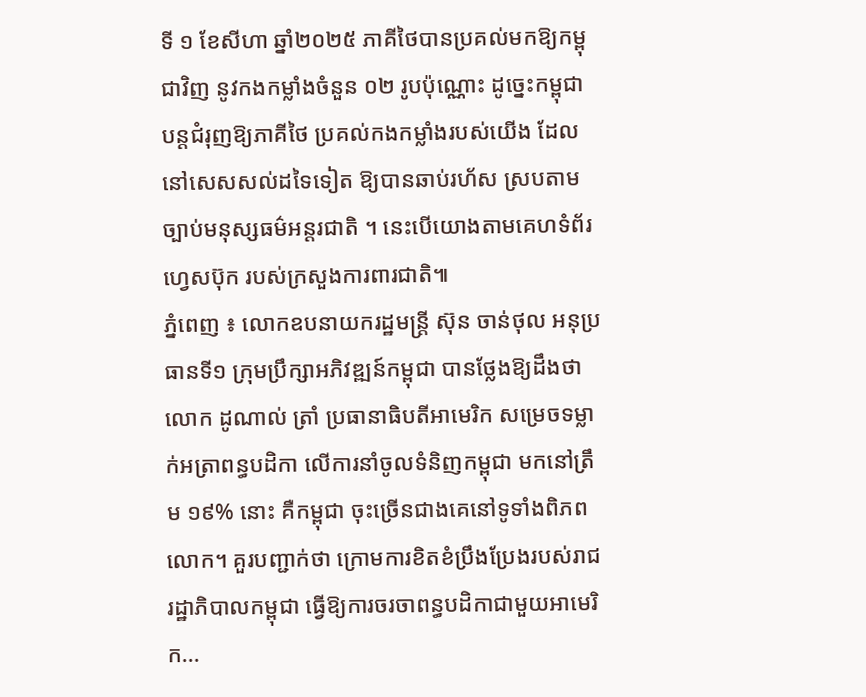ទី ១ ខែសីហា ឆ្នាំ២០២៥ ភាគីថៃបានប្រគល់មកឱ្យកម្ពុជាវិញ នូវកងកម្លាំងចំនួន ០២ រូបប៉ុណ្ណោះ ដូច្នេះកម្ពុជា បន្តជំរុញឱ្យភាគីថៃ ប្រគល់កងកម្លាំងរបស់យើង ដែលនៅសេសសល់ដទៃទៀត ឱ្យបានឆាប់រហ័ស ស្របតាមច្បាប់មនុស្សធម៌អន្តរជាតិ ។ នេះបើយោងតាមគេហទំព័រហ្វេសប៊ុក របស់ក្រសួងការពារជាតិ៕
ភ្នំពេញ ៖ លោកឧបនាយករដ្ឋមន្រ្តី ស៊ុន ចាន់ថុល អនុប្រធានទី១ ក្រុមប្រឹក្សាអភិវឌ្ឍន៍កម្ពុជា បានថ្លែងឱ្យដឹងថា លោក ដូណាល់ ត្រាំ ប្រធានាធិបតីអាមេរិក សម្រេចទម្លាក់អត្រាពន្ធបដិកា លើការនាំចូលទំនិញកម្ពុជា មកនៅត្រឹម ១៩% នោះ គឺកម្ពុជា ចុះច្រើនជាងគេនៅទូទាំងពិភពលោក។ គួរបញ្ជាក់ថា ក្រោមការខិតខំប្រឹងប្រែងរបស់រាជរដ្ឋាភិបាលកម្ពុជា ធ្វើឱ្យការចរចាពន្ធបដិកាជាមួយអាមេរិក...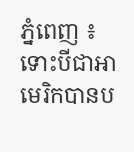ភ្នំពេញ ៖ ទោះបីជាអាមេរិកបានប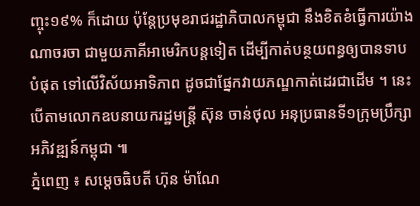ញ្ចុះ១៩% ក៏ដោយ ប៉ុន្តែប្រមុខរាជរដ្ឋាភិបាលកម្ពុជា នឹងខិតខំធ្វើការយ៉ាងណាចរចា ជាមួយភាគីអាមេរិកបន្តទៀត ដើម្បីកាត់បន្ថយពន្ធឲ្យបានទាបបំផុត ទៅលើវិស័យអាទិភាព ដូចជាផ្នែកវាយភណ្ឌកាត់ដេរជាដើម ។ នេះបើតាមលោកឧបនាយករដ្ឋមន្រ្តី ស៊ុន ចាន់ថុល អនុប្រធានទី១ក្រុមប្រឹក្សា អភិវឌ្ឍន៍កម្ពុជា ៕
ភ្នំពេញ ៖ សម្ដេចធិបតី ហ៊ុន ម៉ាណែ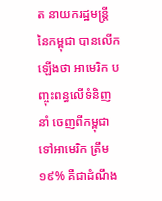ត នាយករដ្ឋមន្ដ្រី នៃកម្ពុជា បានលើកឡើងថា អាមេរិក បញ្ចុះពន្ធលើទំនិញនាំ ចេញពីកម្ពុជា ទៅអាមេរិក ត្រឹម ១៩% គឺជាដំណឹង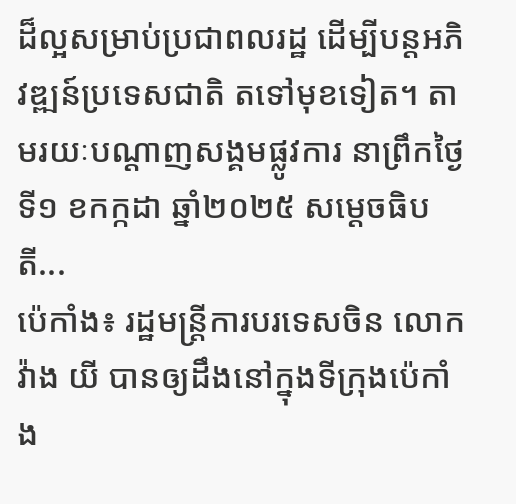ដ៏ល្អសម្រាប់ប្រជាពលរដ្ឋ ដើម្បីបន្ដអភិវឌ្ឍន៍ប្រទេសជាតិ តទៅមុខទៀត។ តាមរយៈបណ្ដាញសង្គមផ្លូវការ នាព្រឹកថ្ងៃទី១ ខកក្កដា ឆ្នាំ២០២៥ សម្ដេចធិបតី...
ប៉េកាំង៖ រដ្ឋមន្ត្រីការបរទេសចិន លោក វ៉ាង យី បានឲ្យដឹងនៅក្នុងទីក្រុងប៉េកាំង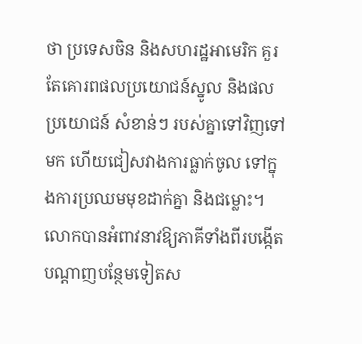ថា ប្រទេសចិន និងសហរដ្ឋអាមេរិក គួរតែគោរពផលប្រយោជន៍ស្នូល និងផលប្រយោជន៍ សំខាន់ៗ របស់គ្នាទៅវិញទៅមក ហើយជៀសវាងការធ្លាក់ចូល ទៅក្នុងការប្រឈមមុខដាក់គ្នា និងជម្លោះ។ លោកបានអំពាវនាវឱ្យភាគីទាំងពីរបង្កើតបណ្តាញបន្ថែមទៀតស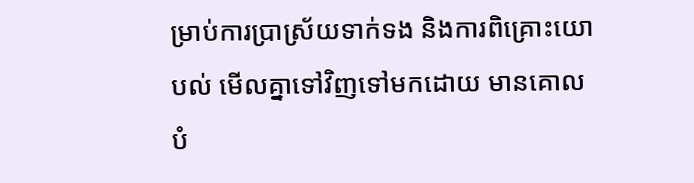ម្រាប់ការប្រាស្រ័យទាក់ទង និងការពិគ្រោះយោបល់ មើលគ្នាទៅវិញទៅមកដោយ មានគោលបំ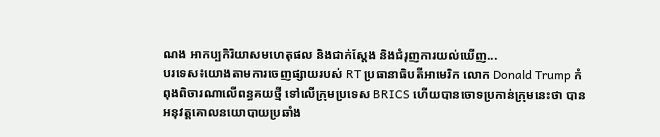ណង អាកប្បកិរិយាសមហេតុផល និងជាក់ស្តែង និងជំរុញការយល់ឃើញ...
បរទេស៖យោងតាមការចេញផ្សាយរបស់ RT ប្រធានាធិបតីអាមេរិក លោក Donald Trump កំពុងពិចារណាលើពន្ធគយថ្មី ទៅលើក្រុមប្រទេស BRICS ហើយបានចោទប្រកាន់ក្រុមនេះថា បានអនុវត្តគោលនយោបាយប្រឆាំង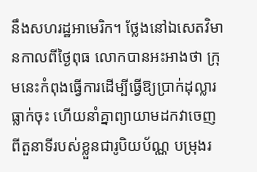នឹងសហរដ្ឋអាមេរិក។ ថ្លែងនៅឯសេតវិមានកាលពីថ្ងៃពុធ លោកបានអះអាងថា ក្រុមនេះកំពុងធ្វើការដើម្បីធ្វើឱ្យប្រាក់ដុល្លារធ្លាក់ចុះ ហើយនាំគ្នាព្យាយាមដកវាចេញពីតួនាទីរបស់ខ្លួនជារូបិយប័ណ្ណ បម្រុងរ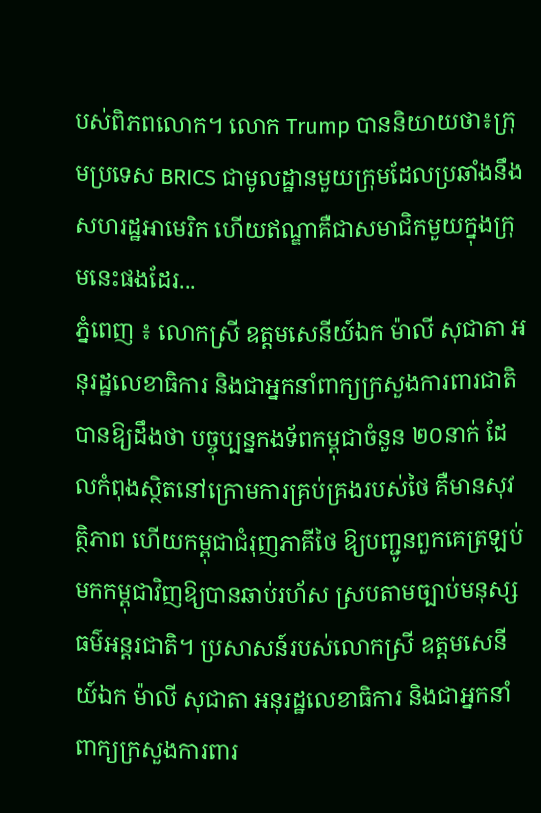បស់ពិភពលោក។ លោក Trump បាននិយាយថា៖ក្រុមប្រទេស BRICS ជាមូលដ្ឋានមួយក្រុមដែលប្រឆាំងនឹងសហរដ្ឋអាមេរិក ហើយឥណ្ឌាគឺជាសមាជិកមួយក្នុងក្រុមនេះផងដែរ...
ភ្នំពេញ ៖ លោកស្រី ឧត្តមសេនីយ៍ឯក ម៉ាលី សុជាតា អនុរដ្ឋលេខាធិការ និងជាអ្នកនាំពាក្យក្រសួងការពារជាតិ បានឱ្យដឹងថា បច្ចុប្បន្នកងទ័ពកម្ពុជាចំនួន ២០នាក់ ដែលកំពុងស្ថិតនៅក្រោមការគ្រប់គ្រងរបស់ថៃ គឺមានសុវត្ថិភាព ហើយកម្ពុជាជំរុញភាគីថៃ ឱ្យបញ្ជូនពួកគេត្រឡប់មកកម្ពុជាវិញឱ្យបានឆាប់រហ័ស ស្របតាមច្បាប់មនុស្សធម៌អន្តរជាតិ។ ប្រសាសន៍របស់លោកស្រី ឧត្តមសេនីយ៍ឯក ម៉ាលី សុជាតា អនុរដ្ឋលេខាធិការ និងជាអ្នកនាំពាក្យក្រសួងការពារ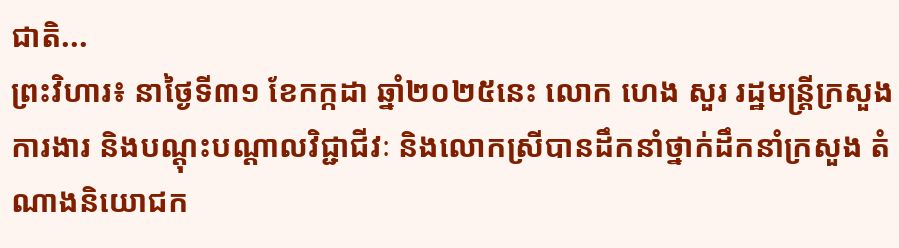ជាតិ...
ព្រះវិហារ៖ នាថ្ងៃទី៣១ ខែកក្កដា ឆ្នាំ២០២៥នេះ លោក ហេង សួរ រដ្ឋមន្ត្រីក្រសួងការងារ និងបណ្ដុះបណ្ដាលវិជ្ជាជីវៈ និងលោកស្រីបានដឹកនាំថ្នាក់ដឹកនាំក្រសួង តំណាងនិយោជក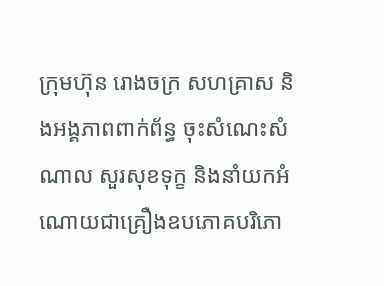ក្រុមហ៊ុន រោងចក្រ សហគ្រាស និងអង្គភាពពាក់ព័ន្ធ ចុះសំណេះសំណាល សួរសុខទុក្ខ និងនាំយកអំណោយជាគ្រឿងឧបភោគបរិភោ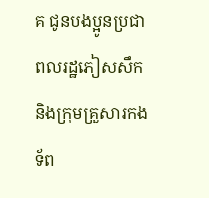គ ជូនបងប្អូនប្រជាពលរដ្ឋភៀសសឹក និងក្រុមគ្រួសារកងទ័ព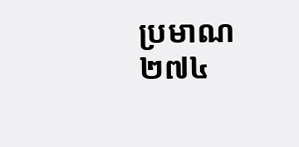ប្រមាណ ២៧៤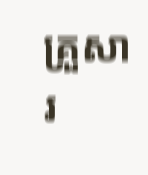គ្រួសារ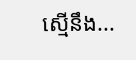ស្មើនឹង...